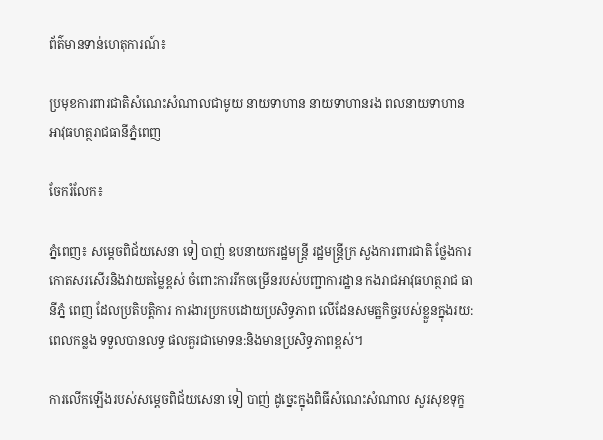ព័ត៌មានទាន់ហេតុការណ៍៖

ប្រមុខការពារជាតិសំណេះសំណាលជាមូយ នាយទាហាន នាយទាហានរង ពលនាយទាហានអាវុធហត្ថរាជធានីភ្នំពេញ

ចែករំលែក៖

ភ្នំពេញ៖ សម្តេចពិជ័យសេនា ទៀ បាញ់ ឧបនាយករដ្ឋមន្ត្រី រដ្ឋមន្ត្រីក្រ សួងការពារជាតិ ថ្លែងការកោតសរសើរនិងវាយតម្លៃខ្ពស់ ចំពោះការរីកចម្រើនរបស់បញ្ជាការដ្ឋាន កងរាជអាវុធហត្ថរាជ ធានីភ្នំ ពេញ ដែលប្រតិបត្តិការ ការងារប្រកបដោយប្រសិទ្ធភាព លើដែនសមត្ឋកិច្ចរបស់ខ្លួនក្នុងរយ:ពេលកន្លង ទទួលបានលទ្ធ ផលគួរជាមោទន:និងមានប្រសិទ្ធភាពខ្ពស់។

ការលើកឡើងរបស់សម្តេចពិជ័យសេនា ទៀ បាញ់ ដូច្នេះក្នុងពិធីសំណេះសំណាល សួរសុខទុក្ខ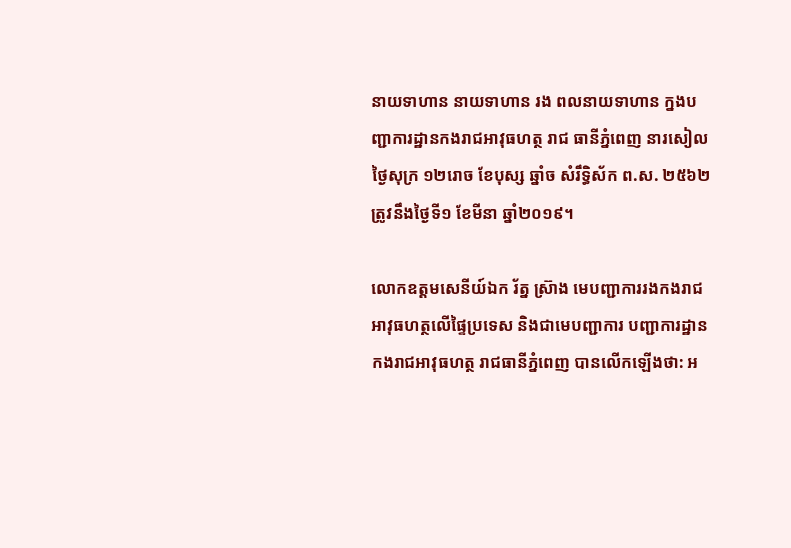នាយទាហាន នាយទាហាន រង ពលនាយទាហាន ក្នងបញ្ជាការដ្ឋានកងរាជអាវុធហត្ថ រាជ ធានីភ្នំពេញ នារសៀលថ្ងៃសុក្រ ១២រោច ខែបុស្ស ឆ្នាំច សំរឹទ្ធិស័ក ព.ស. ២៥៦២ ត្រូវនឹងថ្ងៃទី១ ខែមីនា ឆ្នាំ២០១៩។

លោកឧត្តមសេនីយ៍ឯក រ័ត្ន ស្រ៊ាង មេបញ្ជាការរងកងរាជអាវុធហត្ថលើផ្ទៃប្រទេស និងជាមេបញ្ជាការ បញ្ជាការដ្ឋានកងរាជអាវុធហត្ថ រាជធានីភ្នំពេញ បានលើកឡើងថា: អ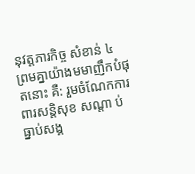នុវត្តភារកិច្ច សំខាន់ ៤ ព្រមគ្នាយ៉ាងមមាញឹកបំផុតនោះ គឺ: រួមចំណែកការពារសន្តិសុខ សណ្តា ប់ ធ្នាប់សង្គ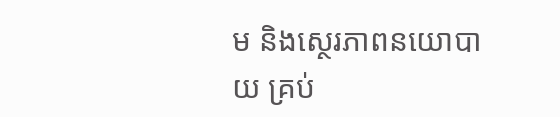ម និងស្ថេរភាពនយោបាយ គ្រប់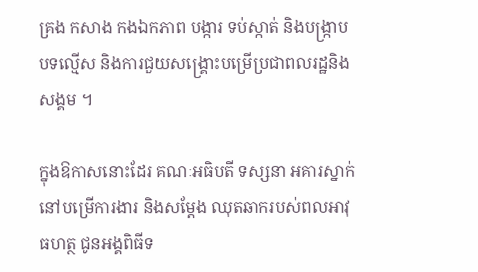គ្រង កសាង កងឯកភាព បង្ការ ទប់ស្កាត់ និងបង្ក្រាប បទល្មើស និងការជួយសង្គ្រោះបម្រើប្រជាពលរដ្ឋនិងសង្គម ។

ក្នុងឱកាសនោះដែរ គណៈអធិបតី ទស្សនា អគារស្នាក់នៅបម្រើការងារ និងសម្តែង ឈុតឆាករបស់ពលអាវុធហត្ថ ជូនអង្គពិធីទ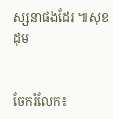ស្សនាផងដែរ ៕សុខដុម


ចែករំលែក៖